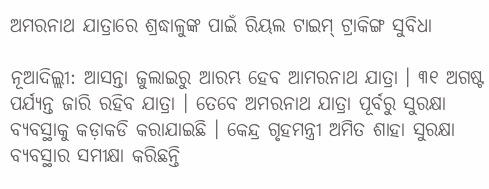ଅମରନାଥ ଯାତ୍ରାରେ ଶ୍ରଦ୍ଧାଳୁଙ୍କ ପାଇଁ ରିୟଲ ଟାଇମ୍ ଟ୍ରାକିଙ୍ଗ ସୁବିଧା

ନୂଆଦିଲ୍ଲୀ: ଆସନ୍ତା ଜୁଲାଇରୁ ଆରମ୍ଭ ହେବ ଆମରନାଥ ଯାତ୍ରା । ୩୧ ଅଗଷ୍ଟ ପର୍ଯ୍ୟନ୍ତ ଜାରି ରହିବ ଯାତ୍ରା । ତେବେ ଅମରନାଥ ଯାତ୍ରା ପୂର୍ବରୁ ସୁରକ୍ଷା ବ୍ୟବସ୍ଥାକୁ କଡ଼ାକଡି କରାଯାଇଛି । କେନ୍ଦ୍ର ଗୃହମନ୍ତ୍ରୀ ଅମିତ ଶାହା ସୁରକ୍ଷା ବ୍ୟବସ୍ଥାର ସମୀକ୍ଷା କରିଛନ୍ତି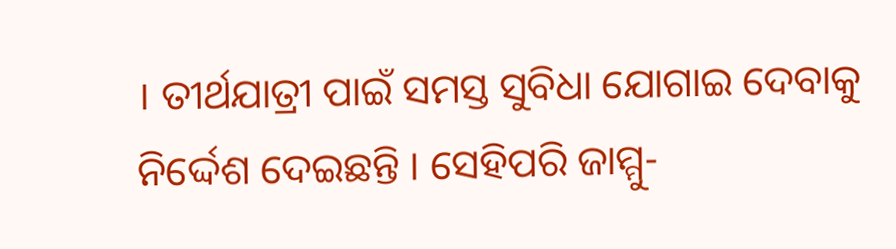। ତୀର୍ଥଯାତ୍ରୀ ପାଇଁ ସମସ୍ତ ସୁବିଧା ଯୋଗାଇ ଦେବାକୁ ନିର୍ଦ୍ଦେଶ ଦେଇଛନ୍ତି । ସେହିପରି ଜାମ୍ମୁ-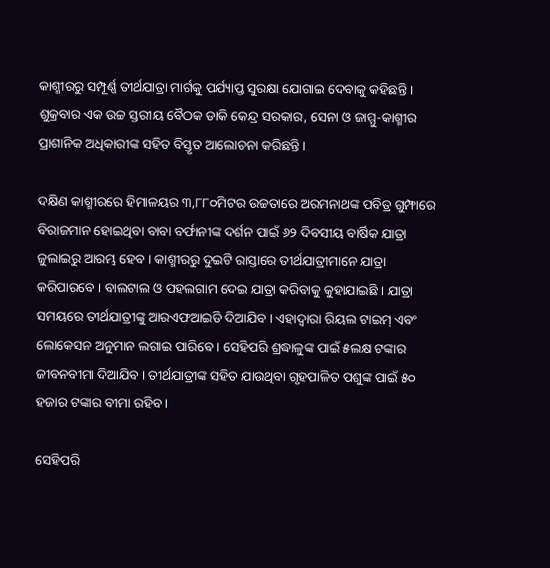କାଶ୍ମୀରରୁ ସମ୍ପୂର୍ଣ୍ଣ ତୀର୍ଥଯାତ୍ରା ମାର୍ଗକୁ ପର୍ଯ୍ୟାପ୍ତ ସୁରକ୍ଷା ଯୋଗାଇ ଦେବାକୁ କହିଛନ୍ତି । ଶୁକ୍ରବାର ଏକ ଉଚ୍ଚ ସ୍ତରୀୟ ବୈଠକ ଡାକି କେନ୍ଦ୍ର ସରକାର, ସେନା ଓ ଜାମ୍ମୁ-କାଶ୍ମୀର ପ୍ରାଶାନିକ ଅଧିକାରୀଙ୍କ ସହିତ ବିସ୍ତୃତ ଆଲୋଚନା କରିଛନ୍ତି ।

ଦକ୍ଷିଣ କାଶ୍ମୀରରେ ହିମାଳୟର ୩,୮୮୦ମିଟର ଉଚ୍ଚତାରେ ଅରମନାଥଙ୍କ ପବିତ୍ର ଗୁମ୍ଫାରେ ବିରାଜମାନ ହୋଇଥିବା ବାବା ବର୍ଫାନୀଙ୍କ ଦର୍ଶନ ପାଇଁ ୬୨ ଦିବସୀୟ ବାର୍ଷିକ ଯାତ୍ରା ଜୁଲାଇରୁ ଆରମ୍ଭ ହେବ । କାଶ୍ମୀରରୁ ଦୁଇଟି ରାସ୍ତାରେ ତୀର୍ଥଯାତ୍ରୀମାନେ ଯାତ୍ରା କରିପାରବେ । ବାଲଟାଲ ଓ ପହଲଗାମ ଦେଇ ଯାତ୍ରା କରିବାକୁ କୁହାଯାଇଛି । ଯାତ୍ରା ସମୟରେ ତୀର୍ଥଯାତ୍ରୀଙ୍କୁ ଆରଏଫଆଇଡି ଦିଆଯିବ । ଏହାଦ୍ବାରା ରିୟଲ ଟାଇମ୍ ଏବଂ ଲୋକେସନ ଅନୁମାନ ଲଗାଇ ପାରିବେ । ସେହିପରି ଶ୍ରଦ୍ଧାଳୁଙ୍କ ପାଇଁ ୫ଲକ୍ଷ ଟଙ୍କାର ଜୀବନବୀମା ଦିଆଯିବ । ତୀର୍ଥଯାତ୍ରୀଙ୍କ ସହିତ ଯାଉଥିବା ଗୃହପାଳିତ ପଶୁଙ୍କ ପାଇଁ ୫୦ ହଜାର ଟଙ୍କାର ବୀମା ରହିବ ।

ସେହିପରି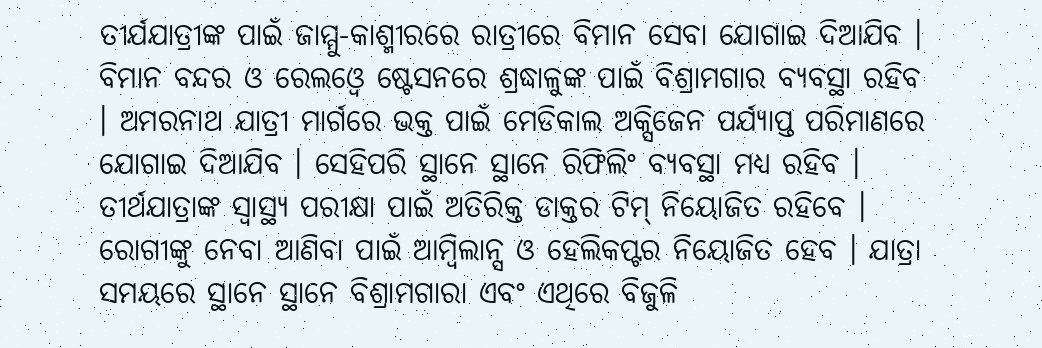ତୀର୍ଯଯାତ୍ରୀଙ୍କ ପାଇଁ ଜାମ୍ମୁ-କାଶ୍ମୀରରେ ରାତ୍ରୀରେ ବିମାନ ସେବା ଯୋଗାଇ ଦିଆଯିବ । ବିମାନ ବନ୍ଦର ଓ ରେଲଓ୍ବେ ଷ୍ଟେସନରେ ଶ୍ରଦ୍ଧାଳୁଙ୍କ ପାଇଁ ବିଶ୍ରାମଗାର ବ୍ୟବସ୍ଥା ରହିବ । ଅମରନାଥ ଯାତ୍ରୀ ମାର୍ଗରେ ଭକ୍ତ ପାଇଁ ମେଡିକାଲ ଅକ୍ସିଜେନ ପର୍ଯ୍ୟାପ୍ତ ପରିମାଣରେ ଯୋଗାଇ ଦିଆଯିବ । ସେହିପରି ସ୍ଥାନେ ସ୍ଥାନେ ରିଫିଲିଂ ବ୍ୟବସ୍ଥା ମଧ୍ୟ ରହିବ । ତୀର୍ଥଯାତ୍ରାଙ୍କ ସ୍ବାସ୍ଥ୍ୟ ପରୀକ୍ଷା ପାଇଁ ଅତିରିକ୍ତ ଡାକ୍ତର ଟିମ୍ ନିୟୋଜିତ ରହିବେ । ରୋଗୀଙ୍କୁ ନେବା ଆଣିବା ପାଇଁ ଆମ୍ବିଲାନ୍ସ ଓ ହେଲିକପ୍ଟର ନିୟୋଜିତ ହେବ । ଯାତ୍ରା ସମୟରେ ସ୍ଥାନେ ସ୍ଥାନେ ବିଶ୍ରାମଗାରା ଏବଂ ଏଥିରେ ବିଜୁଳି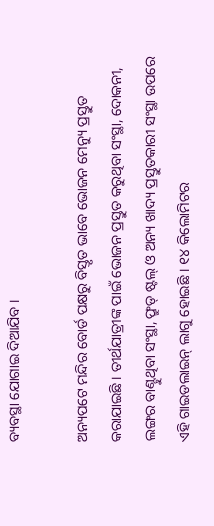ବ୍ୟବସ୍ଥା ଯୋଗାଇ ଦିଆଯିବ ।

ଅନ୍ୟପଟେ ମନ୍ଦିର ବୋର୍ଡ ପକ୍ଷରୁ ବିସ୍ତୃତ ଭାବେ ଭୋଜନ ମେନ୍ୟୁ ପ୍ରସ୍ତୁତ କରାଯାଇଛି । ତୀର୍ଥଯାତ୍ରୀଙ୍କ ପାଇଁ ଭୋଜନ ପ୍ରସ୍ତୁତ କରୁଥିବା ସଂସ୍ଥା, ଦୋକନୀ, ଲଙ୍ଗର ବାଣ୍ଟୁଥିବା ସଂସ୍ଥା, ଫ୍ରୁଡ୍ ଷ୍ଟଲ୍ ଓ ଅନ୍ୟ ଖାଦ୍ୟ ପ୍ରସ୍ତୁତକାରୀ ସଂସ୍ଥା ଉପରେ ଏହି ଗାଇଡଲାଇନ୍ ଲାଗୁ ହୋଇଛି । ୧୪ କିଲୋମିଟର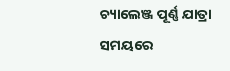ଚ୍ୟାଲେଞ୍ଜ ପୂର୍ଣ୍ଣ ଯାତ୍ରା ସମୟରେ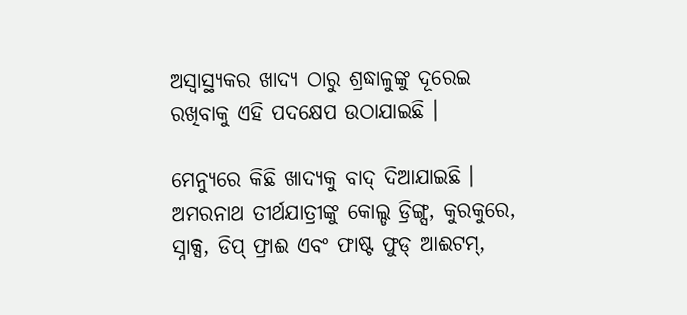ଅସ୍ବାସ୍ଥ୍ୟକର ଖାଦ୍ୟ ଠାରୁ ଶ୍ରଦ୍ଧାଳୁଙ୍କୁ ଦୂରେଇ ରଖିବାକୁ ଏହି ପଦକ୍ଷେପ ଉଠାଯାଇଛି ।

ମେନ୍ୟୁରେ କିଛି ଖାଦ୍ୟକୁ ବାଦ୍ ଦିଆଯାଇଛି । ଅମରନାଥ ତୀର୍ଥଯାତ୍ରୀଙ୍କୁ କୋଲ୍ଡ ଡ୍ରିଙ୍ଗ୍ସ, କୁରକୁରେ, ସ୍ନାକ୍ସ, ଡିପ୍ ଫ୍ରାଈ ଏବଂ ଫାଷ୍ଟ ଫୁଡ୍ ଆଈଟମ୍,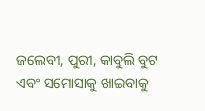ଜଲେବୀ, ପୁରୀ, କାବୁଲି ବୁଟ ଏବଂ ସମୋସାକୁ ଖାଇବାକୁ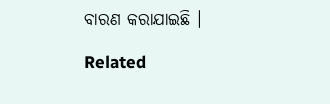ବାରଣ କରାଯାଇଛି ।

Related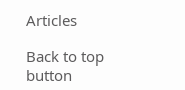Articles

Back to top button